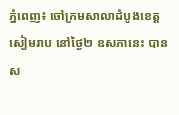ភ្នំពេញ៖ ចៅក្រមសាលាដំបូងខេត្តសៀមរាប នៅថ្ងៃ២ ឧសភានេះ បានស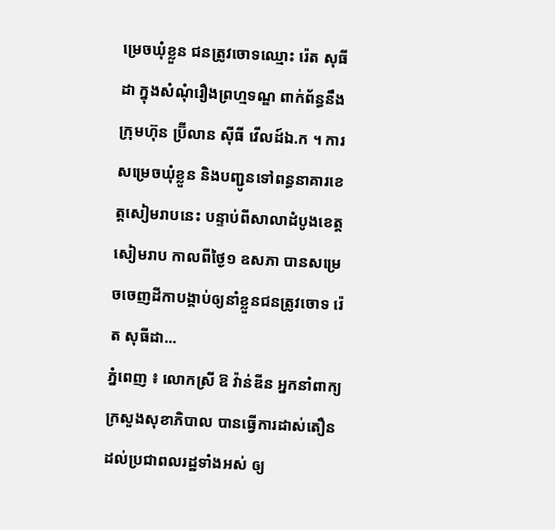ម្រេចឃុំខ្លួន ជនត្រូវចោទឈ្មោះ រ៉េត សុធីដា ក្នុងសំណុំរឿងព្រហ្មទណ្ឌ ពាក់ព័ន្ធនឹងក្រុមហ៊ុន ប្រ៊ីលាន ស៊ីធី វើលដ៍ឯ.ក ។ ការសម្រេចឃុំខ្លួន និងបញ្ជូនទៅពន្ធនាគារខេត្តសៀមរាបនេះ បន្ទាប់ពីសាលាដំបូងខេត្តសៀមរាប កាលពីថ្ងៃ១ ឧសភា បានសម្រេចចេញដីកាបង្គាប់ឲ្យនាំខ្លួនជនត្រូវចោទ រ៉េត សុធីដា...
ភ្នំពេញ ៖ លោកស្រី ឱ វ៉ាន់ឌីន អ្នកនាំពាក្យក្រសួងសុខាភិបាល បានធ្វើការដាស់តឿន ដល់ប្រជាពលរដ្ឋទាំងអស់ ឲ្យ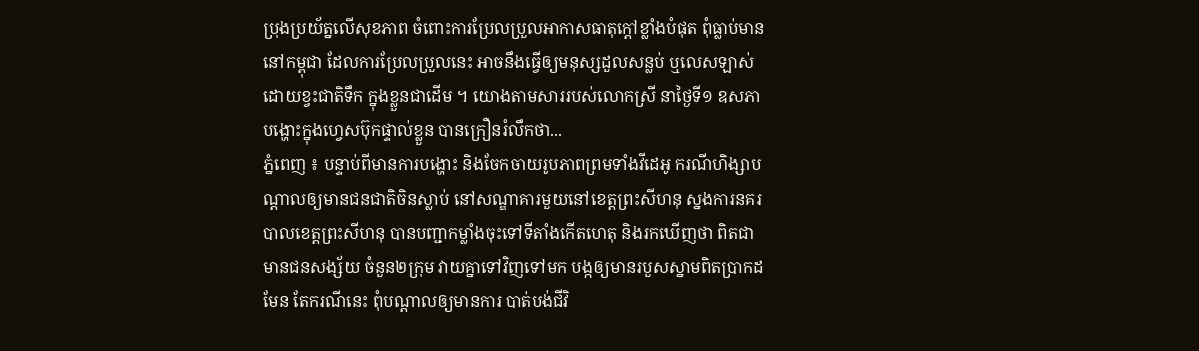ប្រុងប្រយ័ត្នលើសុខភាព ចំពោះការប្រែលប្រួលអាកាសធាតុក្តៅខ្លាំងបំផុត ពុំធ្លាប់មាននៅកម្ពុជា ដែលការប្រែលប្រួលនេះ អាចនឹងធ្វើឲ្យមនុស្សដួលសន្លប់ ឬលេសឡាស់ ដោយខ្វះជាតិទឹក ក្នុងខ្លួនជាដើម ។ យោងតាមសាររបស់លោកស្រី នាថ្ងៃទី១ ឧសភា បង្ហោះក្នុងហ្វេសប៊ុកផ្ទាល់ខ្លួន បានក្រឿនរំលឹកថា...
ភ្នំពេញ ៖ បន្ទាប់ពីមានការបង្ហោះ និងចែកចាយរូបភាពព្រមទាំងវីដេអូ ករណីហិង្សាបណ្តាលឲ្យមានជនជាតិចិនស្លាប់ នៅសណ្ឌាគារមួយនៅខេត្តព្រះសីហនុ ស្នងការនគរបាលខេត្តព្រះសីហនុ បានបញ្ជាកម្លាំងចុះទៅទីតាំងកើតហេតុ និងរកឃើញថា ពិតជាមានជនសង្ស័យ ចំនួន២ក្រុម វាយគ្នាទៅវិញទៅមក បង្កឲ្យមានរបួសស្នាមពិតប្រាកដមែន តែករណីនេះ ពុំបណ្តាលឲ្យមានការ បាត់បង់ជីវិ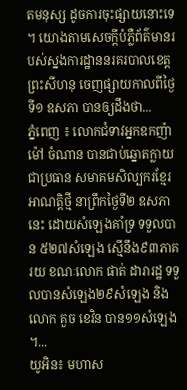តមនុស្ស ដូចការចុះផ្សាយនោះទេ ។ យោងតាមសេចក្តីបំភ្លឺព័ត៌មានរបស់ស្នងការដ្ឋាននរគរបាលខេត្តព្រះសីហនុ ចេញផ្សាយកាលពីថ្ងៃទី១ ឧសភា បានឲ្យដឹងថា...
ភ្នំពេញ ៖ លោកជំទាវអ្នកឧកញ៉ា ម៉ៅ ចំណាន បានជាប់ឆ្នោតក្លាយជាប្រធាន សមាគមសិល្បករខ្មែរអាណត្តិថ្មី នាព្រឹកថ្ងៃទី២ ឧសភានេះ ដោយសំឡេងគាំទ្រ ទទួលបាន ៥២៧សំឡេង ស្មើនឹង៩៣ភាគរយ ខណៈលោក ផាត់ ដារារដ្ឋ ទទួលបានសំឡេង២៩សំឡេង និងលោក គួច ខេវិន បាន១១សំឡេង ។...
យូអិន៖ មហាស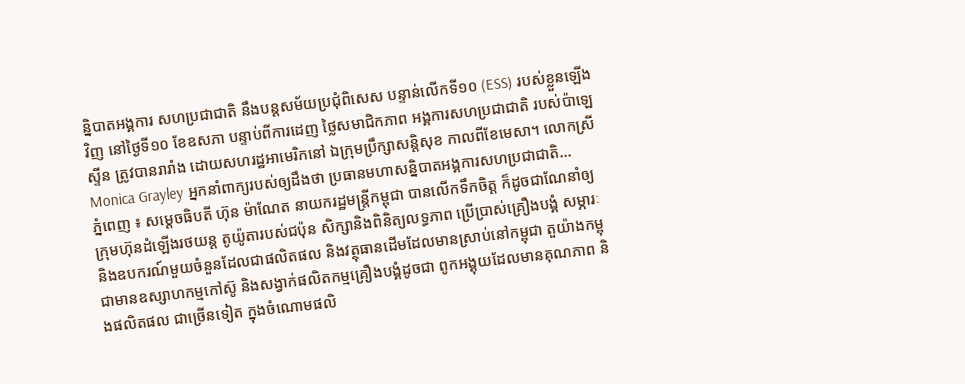ន្និបាតអង្គការ សហប្រជាជាតិ នឹងបន្តសម័យប្រជុំពិសេស បន្ទាន់លើកទី១០ (ESS) របស់ខ្លួនឡើងវិញ នៅថ្ងៃទី១០ ខែឧសភា បន្ទាប់ពីការដេញ ថ្លៃសមាជិកភាព អង្គការសហប្រជាជាតិ របស់ប៉ាឡេស្ទីន ត្រូវបានរារាំង ដោយសហរដ្ឋអាមេរិកនៅ ឯក្រុមប្រឹក្សាសន្តិសុខ កាលពីខែមេសា។ លោកស្រី Monica Grayley អ្នកនាំពាក្យរបស់ឲ្យដឹងថា ប្រធានមហាសន្និបាតអង្គការសហប្រជាជាតិ...
ភ្នំពេញ ៖ សម្តេចធិបតី ហ៊ុន ម៉ាណែត នាយករដ្ឋមន្ត្រីកម្ពុជា បានលើកទឹកចិត្ត ក៏ដូចជាណែនាំឲ្យក្រុមហ៊ុនដំឡើងរថយន្ត តូយ៉ូតារបស់ជប៉ុន សិក្សានិងពិនិត្យលទ្ធភាព ប្រើប្រាស់គ្រឿងបង្គំ សម្ភារៈ និងឧបករណ៍មួយចំនួនដែលជាផលិតផល និងវត្ថុធានដើមដែលមានស្រាប់នៅកម្ពុជា តួយ៉ាងកម្ពុជាមានឧស្សាហកម្មកៅស៊ូ និងសង្វាក់ផលិតកម្មគ្រឿងបង្គំដូចជា ពូកអង្គុយដែលមានគុណភាព និងផលិតផល ជាច្រើនទៀត ក្នុងចំណោមផលិ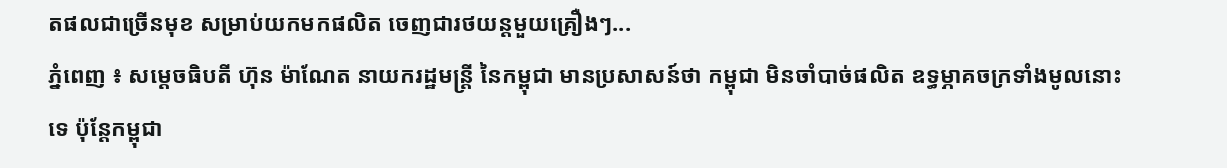តផលជាច្រើនមុខ សម្រាប់យកមកផលិត ចេញជារថយន្តមួយគ្រឿងៗ...
ភ្នំពេញ ៖ សម្ដេចធិបតី ហ៊ុន ម៉ាណែត នាយករដ្ឋមន្ដ្រី នៃកម្ពុជា មានប្រសាសន៍ថា កម្ពុជា មិនចាំបាច់ផលិត ឧទ្ធម្ភាគចក្រទាំងមូលនោះទេ ប៉ុន្តែកម្ពុជា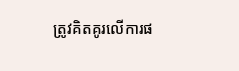ត្រូវគិតគូរលើការផ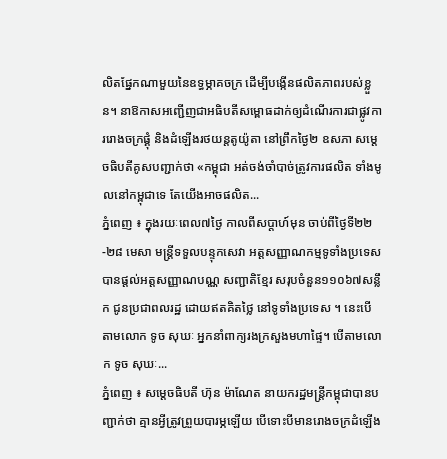លិតផ្នែកណាមួយនៃឧទ្ធម្ភាគចក្រ ដើម្បីបង្កើនផលិតភាពរបស់ខ្លួន។ នាឱកាសអញ្ជើញជាអធិបតីសម្ពោធដាក់ឲ្យដំណើរការជាផ្លូវការរោងចក្រផ្គុំ និងដំឡើងរថយន្តតូយ៉ូតា នៅព្រឹកថ្ងៃ២ ឧសភា សម្ដេចធិបតីគូសបញ្ជាក់ថា «កម្ពុជា អត់ចង់ចាំបាច់ត្រូវការផលិត ទាំងមូលនៅកម្ពុជាទេ តែយើងអាចផលិត...
ភ្នំពេញ ៖ ក្នុងរយៈពេល៧ថ្ងៃ កាលពីសប្ដាហ៍មុន ចាប់ពីថ្ងៃទី២២-២៨ មេសា មន្ត្រីទទួលបន្ទុកសេវា អត្តសញ្ញាណកម្មទូទាំងប្រទេស បានផ្តល់អត្តសញ្ញាណបណ្ណ សញ្ជាតិខ្មែរ សរុបចំនួន១១០៦៧សន្លឹក ជូនប្រជាពលរដ្ឋ ដោយឥតគិតថ្លៃ នៅទូទាំងប្រទេស ។ នេះបើតាមលោក ទូច សុឃៈ អ្នកនាំពាក្យរងក្រសួងមហាផ្ទៃ។ បើតាមលោក ទូច សុឃៈ...
ភ្នំពេញ ៖ សម្តេចធិបតី ហ៊ុន ម៉ាណែត នាយករដ្ឋមន្រ្តីកម្ពុជាបានបញ្ជាក់ថា គ្មានអ្វីត្រូវព្រួយបារម្ភឡើយ បើទោះបីមានរោងចក្រដំឡើង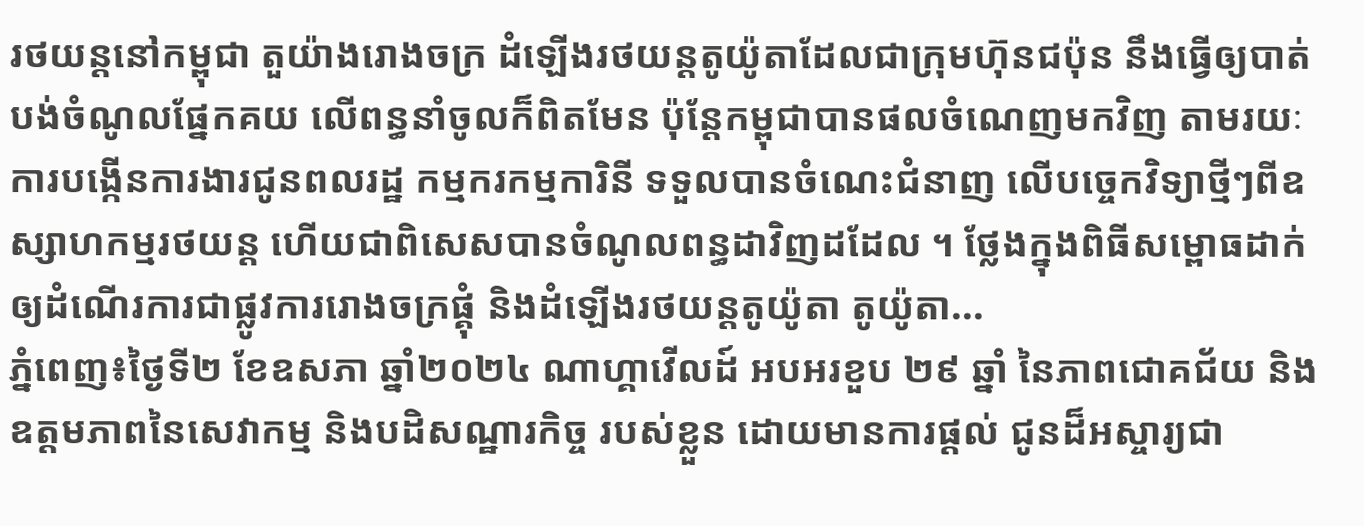រថយន្តនៅកម្ពុជា តួយ៉ាងរោងចក្រ ដំឡើងរថយន្តតូយ៉ូតាដែលជាក្រុមហ៊ុនជប៉ុន នឹងធ្វើឲ្យបាត់បង់ចំណូលផ្នែកគយ លើពន្ធនាំចូលក៏ពិតមែន ប៉ុន្តែកម្ពុជាបានផលចំណេញមកវិញ តាមរយៈការបង្កើនការងារជូនពលរដ្ឋ កម្មករកម្មការិនី ទទួលបានចំណេះជំនាញ លើបច្ចេកវិទ្យាថ្មីៗពីឧស្សាហកម្មរថយន្ត ហើយជាពិសេសបានចំណូលពន្ធដាវិញដដែល ។ ថ្លែងក្នុងពិធីសម្ពោធដាក់ឲ្យដំណើរការជាផ្លូវការរោងចក្រផ្គុំ និងដំឡើងរថយន្តតូយ៉ូតា តូយ៉ូតា...
ភ្នំពេញ៖ថ្ងៃទី២ ខែឧសភា ឆ្នាំ២០២៤ ណាហ្គាវើលដ៍ អបអរខួប ២៩ ឆ្នាំ នៃភាពជោគជ័យ និងឧត្តមភាពនៃសេវាកម្ម និងបដិសណ្ឋារកិច្ច របស់ខ្លួន ដោយមានការផ្តល់ ជូនដ៏អស្ចារ្យជា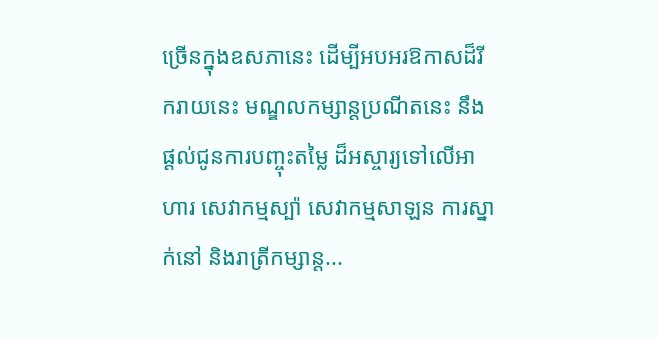ច្រើនក្នុងឧសភានេះ ដើម្បីអបអរឱកាសដ៏រីករាយនេះ មណ្ឌលកម្សាន្តប្រណីតនេះ នឹង ផ្តល់ជូនការបញ្ចុះតម្លៃ ដ៏អស្ចារ្យទៅលើអាហារ សេវាកម្មស្ប៉ា សេវាកម្មសាឡន ការស្នាក់នៅ និងរាត្រីកម្សាន្ត...